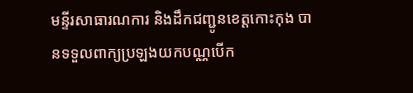មន្ទីរសាធារណការ និងដឹកជញ្ជូនខេត្តកោះកុង បានទទួលពាក្យប្រឡងយកបណ្ណបើក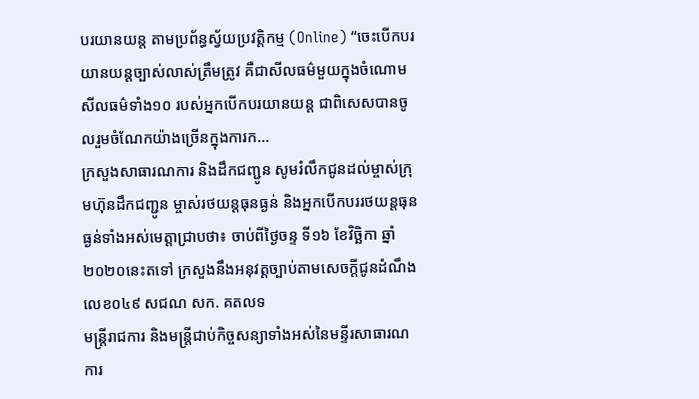បរយានយន្ត តាមប្រព័ន្ធស្វ័យប្រវត្តិកម្ម (Online) “ចេះបើកបរយានយន្តច្បាស់លាស់ត្រឹមត្រូវ គឺជាសីលធម៌មួយក្នុងចំណោមសីលធម៌ទាំង១០ របស់អ្នកបើកបរយានយន្ត ជាពិសេសបានចូលរួមចំណែកយ៉ាងច្រើនក្នុងការក...
ក្រសួងសាធារណការ និងដឹកជញ្ជូន សូមរំលឹកជូនដល់ម្ចាស់ក្រុមហ៊ុនដឹកជញ្ជូន ម្ចាស់រថយន្តធុនធ្ងន់ និងអ្នកបើកបររថយន្តធុនធ្ងន់ទាំងអស់មេត្តាជ្រាបថា៖ ចាប់ពីថ្ងៃចន្ទ ទី១៦ ខែវិច្ឆិកា ឆ្នាំ២០២០នេះតទៅ ក្រសួងនឹងអនុវត្តច្បាប់តាមសេចក្ដីជូនដំណឹង លេខ០៤៩ សជណ សក. គតលទ
មន្ត្រីរាជការ និងមន្ត្រីជាប់កិច្ចសន្យាទាំងអស់នៃមន្ទីរសាធារណការ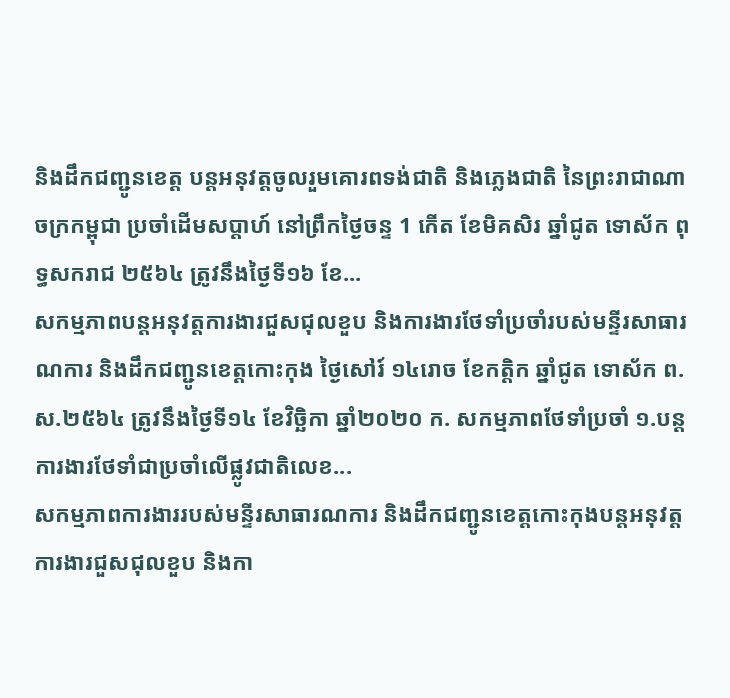និងដឹកជញ្ជូនខេត្ត បន្តអនុវត្តចូលរួមគោរពទង់ជាតិ និងភ្លេងជាតិ នៃព្រះរាជាណាចក្រកម្ពុជា ប្រចាំដើមសប្តាហ៍ នៅព្រឹកថ្ងៃចន្ទ 1 កើត ខែមិគសិរ ឆ្នាំជូត ទោស័ក ពុទ្ធសករាជ ២៥៦៤ ត្រូវនឹងថ្ងៃទី១៦ ខែ...
សកម្មភាពបន្តអនុវត្តការងារជួសជុលខួប និងការងារថែទាំប្រចាំរបស់មន្ទីរសាធារណការ និងដឹកជញ្ជូនខេត្តកោះកុង ថ្ងៃសៅរ៍ ១៤រោច ខែកត្តិក ឆ្នាំជូត ទោស័ក ព.ស.២៥៦៤ ត្រូវនឹងថ្ងៃទី១៤ ខែវិច្ឆិកា ឆ្នាំ២០២០ ក. សកម្មភាពថែទាំប្រចាំ ១.បន្តការងារថែទាំជាប្រចាំលើផ្លូវជាតិលេខ...
សកម្មភាពការងាររបស់មន្ទីរសាធារណការ និងដឹកជញ្ជូនខេត្តកោះកុងបន្តអនុវត្តការងារជួសជុលខួប និងកា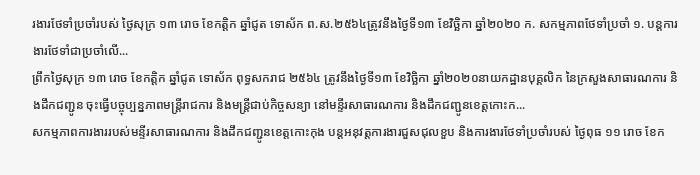រងារថែទាំប្រចាំរបស់ ថ្ងៃសុក្រ ១៣ រោច ខែកត្តិក ឆ្នាំជូត ទោស័ក ព.ស.២៥៦៤ត្រូវនឹងថ្ងៃទី១៣ ខែវិច្ឆិកា ឆ្នាំ២០២០ ក. សកម្មភាពថែទាំប្រចាំ ១. បន្តការងារថែទាំជាប្រចាំលើ...
ព្រឹកថ្ងៃសុក្រ ១៣ រោច ខែកត្តិក ឆ្នាំជូត ទោស័ក ពុទ្ធសករាជ ២៥៦៤ ត្រូវនឹងថ្ងៃទី១៣ ខែវិច្ឆិកា ឆ្នាំ២០២០នាយកដ្ឋានបុគ្គលិក នៃក្រសួងសាធារណការ និងដឹកជញ្ជូន ចុះធ្វើបច្ចុប្បន្នភាពមន្ត្រីរាជការ និងមន្ត្រីជាប់កិច្ចសន្យា នៅមន្ទីរសាធារណការ និងដឹកជញ្ជូនខេត្តកោះក...
សកម្មភាពការងាររបស់មន្ទីរសាធារណការ និងដឹកជញ្ជូនខេត្តកោះកុង បន្តអនុវត្តការងារជួសជុលខួប និងការងារថែទាំប្រចាំរបស់ ថ្ងៃពុធ ១១ រោច ខែក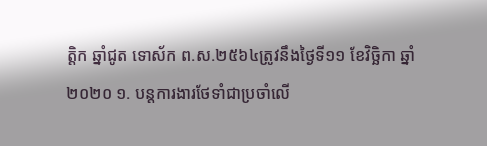ត្តិក ឆ្នាំជូត ទោស័ក ព.ស.២៥៦៤ត្រូវនឹងថ្ងៃទី១១ ខែវិច្ឆិកា ឆ្នាំ២០២០ ១. បន្តការងារថែទាំជាប្រចាំលើ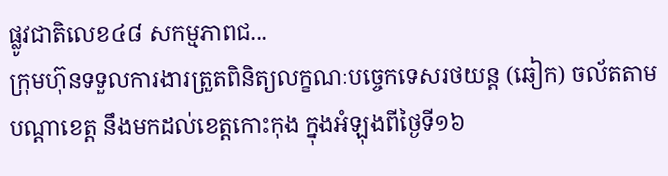ផ្លូវជាតិលេខ៤៨ សកម្មភាពជ...
ក្រុមហ៊ុនទទួលការងារត្រួតពិនិត្យលក្ខណៈបច្ចេកទេសរថយន្ត (ឆៀក) ចល័តតាមបណ្តាខេត្ត នឹងមកដល់ខេត្តកោះកុង ក្នុងអំឡុងពីថ្ងៃទី១៦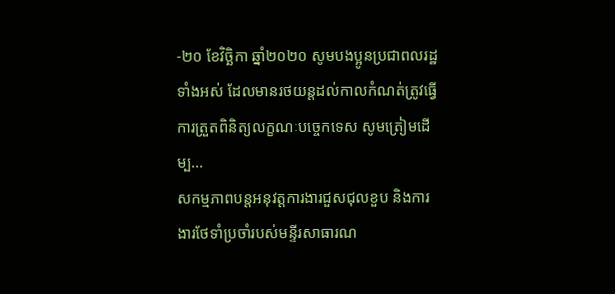-២០ ខែវិច្ឆិកា ឆ្នាំ២០២០ សូមបងប្អូនប្រជាពលរដ្ឋទាំងអស់ ដែលមានរថយន្តដល់កាលកំណត់ត្រូវធ្វើការត្រួតពិនិត្យលក្ខណៈបច្ចេកទេស សូមត្រៀមដើម្ប...
សកម្មភាពបន្តអនុវត្តការងារជួសជុលខួប និងការងារថែទាំប្រចាំរបស់មន្ទីរសាធារណ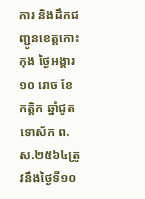ការ និងដឹកជញ្ជូនខេត្តកោះកុង ថ្ងៃអង្គារ ១០ រោច ខែកត្តិក ឆ្នាំជូត ទោស័ក ព.ស.២៥៦៤ត្រូវនឹងថ្ងៃទី១០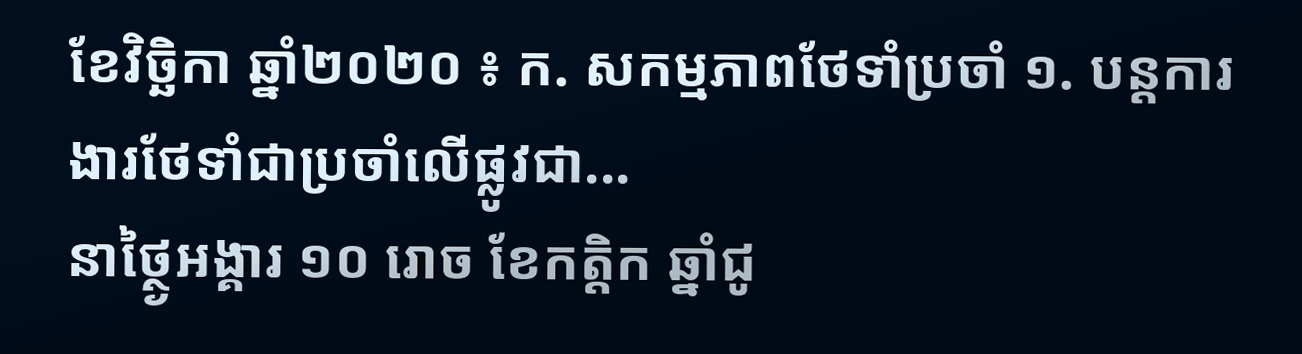ខែវិច្ឆិកា ឆ្នាំ២០២០ ៖ ក. សកម្មភាពថែទាំប្រចាំ ១. បន្តការងារថែទាំជាប្រចាំលើផ្លូវជា...
នាថ្ថ្ងៃអង្គារ ១០ រោច ខែកត្តិក ឆ្នាំជូ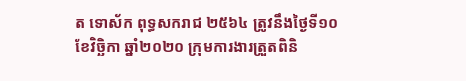ត ទោស័ក ពុទ្ធសករាជ ២៥៦៤ ត្រូវនឹងថ្ងៃទី១០ ខែវិច្ឆិកា ឆ្នាំ២០២០ ក្រុមការងារត្រួតពិនិ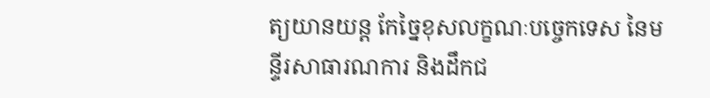ត្យយានយន្ត កែច្នៃខុសលក្ខណៈបច្ចេកទេស នៃមន្ទីរសាធារណការ និងដឹកជ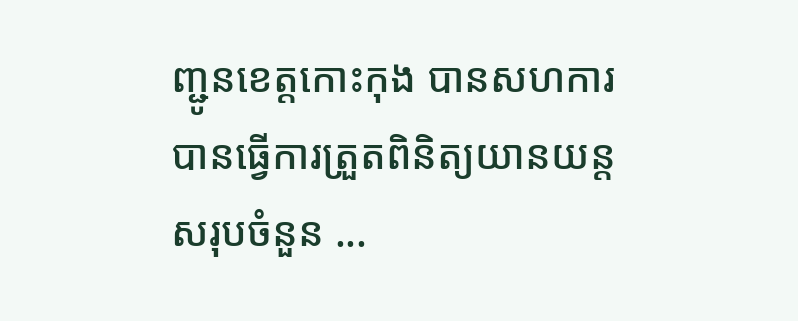ញ្ជូនខេត្តកោះកុង បានសហការ បានធ្វើការត្រួតពិនិត្យយានយន្ត សរុបចំនួន ...